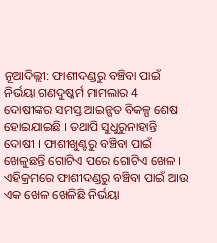ନୂଆଦିଲ୍ଲୀ: ଫାଶୀଦଣ୍ଡରୁ ବଞ୍ଚିବା ପାଇଁ ନିର୍ଭୟା ଗଣଦୁଷ୍କର୍ମ ମାମଲାର 4 ଦୋଷୀଙ୍କର ସମସ୍ତ ଆଇନ୍ଗତ ବିକଳ୍ପ ଶେଷ ହୋଇଯାଇଛି । ତଥାପି ସୁଧୁରୁନାହାନ୍ତି ଦୋଷୀ । ଫାଶୀଖୁଣ୍ଟରୁ ବଞ୍ଚିବା ପାଇଁ ଖେଳୁଛନ୍ତି ଗୋଟିଏ ପରେ ଗୋଟିଏ ଖେଳ । ଏହିକ୍ରମରେ ଫାଶୀଦଣ୍ଡରୁ ବଞ୍ଚିବା ପାଇଁ ଆଉ ଏକ ଖେଳ ଖେଳିଛି ନିର୍ଭୟା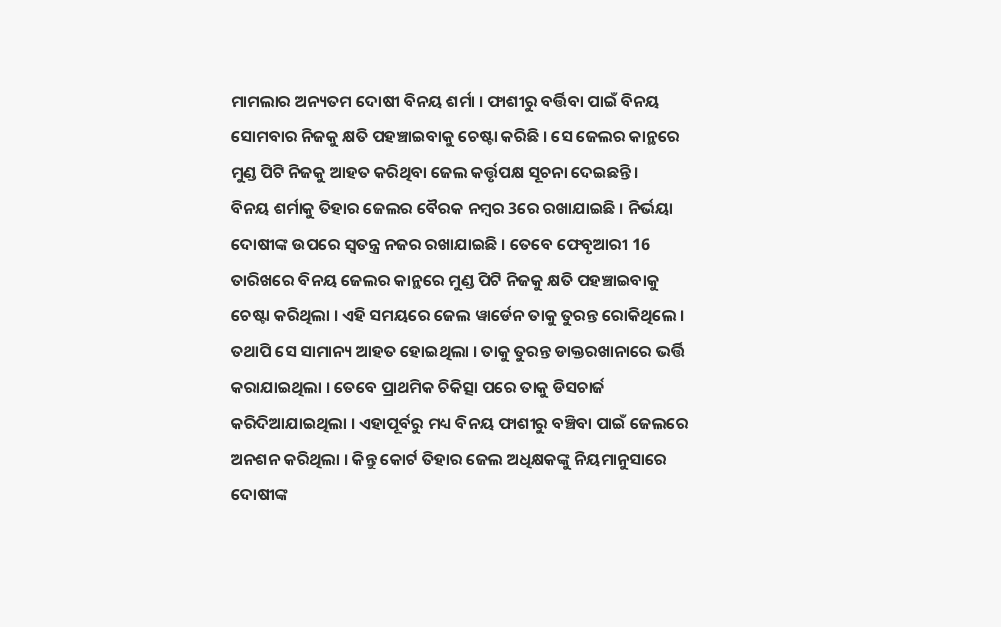ମାମଲାର ଅନ୍ୟତମ ଦୋଷୀ ବିନୟ ଶର୍ମା । ଫାଶୀରୁ ବର୍ତ୍ତିବା ପାଇଁ ବିନୟ ସୋମବାର ନିଜକୁ କ୍ଷତି ପହଞ୍ଚାଇବାକୁ ଚେଷ୍ଟା କରିଛି । ସେ ଜେଲର କାନ୍ଥରେ ମୁଣ୍ଡ ପିଟି ନିଜକୁ ଆହତ କରିଥିବା ଜେଲ କର୍ତ୍ତୃପକ୍ଷ ସୂଚନା ଦେଇଛନ୍ତି ।
ବିନୟ ଶର୍ମାକୁ ତିହାର ଜେଲର ବୈରକ ନମ୍ବର 3ରେ ରଖାଯାଇଛି । ନିର୍ଭୟା ଦୋଷୀଙ୍କ ଉପରେ ସ୍ବତନ୍ତ୍ର ନଜର ରଖାଯାଇଛି । ତେବେ ଫେବୃଆରୀ 16 ତାରିଖରେ ବିନୟ ଜେଲର କାନ୍ଥରେ ମୁଣ୍ଡ ପିଟି ନିଜକୁ କ୍ଷତି ପହଞ୍ଚାଇବାକୁ ଚେଷ୍ଟା କରିଥିଲା । ଏହି ସମୟରେ ଜେଲ ୱାର୍ଡେନ ତାକୁ ତୁରନ୍ତ ରୋକିଥିଲେ । ତଥାପି ସେ ସାମାନ୍ୟ ଆହତ ହୋଇଥିଲା । ତାକୁ ତୁରନ୍ତ ଡାକ୍ତରଖାନାରେ ଭର୍ତ୍ତି କରାଯାଇଥିଲା । ତେବେ ପ୍ରାଥମିକ ଚିକିତ୍ସା ପରେ ତାକୁ ଡିସଚାର୍ଜ କରିଦିଆଯାଇଥିଲା । ଏହାପୂର୍ବରୁ ମଧ୍ୟ ବିନୟ ଫାଶୀରୁ ବଞ୍ଚିବା ପାଇଁ ଜେଲରେ ଅନଶନ କରିଥିଲା । କିନ୍ତୁ କୋର୍ଟ ତିହାର ଜେଲ ଅଧିକ୍ଷକଙ୍କୁ ନିୟମାନୁସାରେ ଦୋଷୀଙ୍କ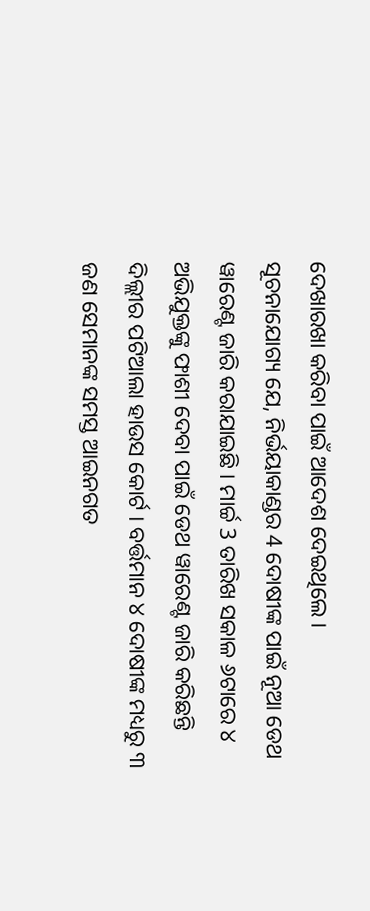ଦେଖାରଖା କରିବା ପାଇଁ ଆଦେଶ ଦେଇଥିଲେ ।
ସୂଚନାଯୋଗ୍ୟ ଯେ, ନିର୍ଭୟାକାଣ୍ଡର 4 ଦୋଷୀଙ୍କ ପାଇଁ ନୂଆ ଡେଥ ୱାରେଣ୍ଟ ଜାରି କରାଯାଇଛି । ମାର୍ଚ୍ଚ 3 ତାରିଖ ସକାଳ ୬ଟାରେ ୪ ଅଭିଯୁକ୍ତଙ୍କୁ ଫାଶୀ ଦେବା ପାଇଁ ଡେଥ ୱାରେଣ୍ଟ ଜାରି କରିଛନ୍ତି ଦିଲ୍ଲୀର ପଟିଆଲା ହାଉସ କୋର୍ଟ । ବର୍ତ୍ତମାନ ୪ ଦୋଷୀଙ୍କ ମଧ୍ୟରୁ ୩ ଜଣ ସେମାନଙ୍କ ସମସ୍ତ ଆଇନଗତ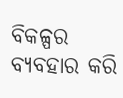ବିକଳ୍ପର ବ୍ୟବହାର କରି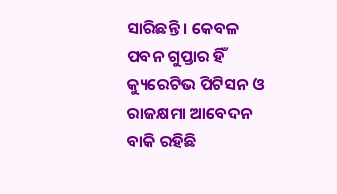ସାରିଛନ୍ତି । କେବଳ ପବନ ଗୁପ୍ତାର ହିଁ କ୍ୟୁରେଟିଭ ପିଟିସନ ଓ ରାଜକ୍ଷମା ଆବେଦନ ବାକି ରହିଛି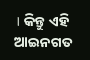। କିନ୍ତୁ ଏହି ଆଇନଗତ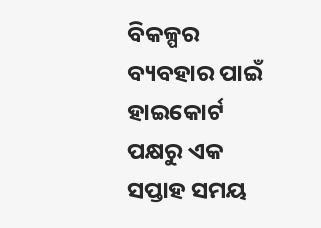ବିକଳ୍ପର ବ୍ୟବହାର ପାଇଁ ହାଇକୋର୍ଟ ପକ୍ଷରୁ ଏକ ସପ୍ତାହ ସମୟ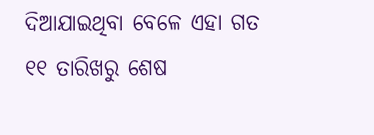ଦିଆଯାଇଥିବା ବେଳେ ଏହା ଗତ ୧୧ ତାରିଖରୁ ଶେଷ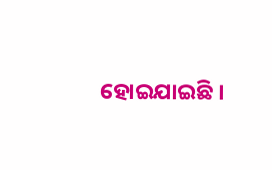ହୋଇଯାଇଛି ।